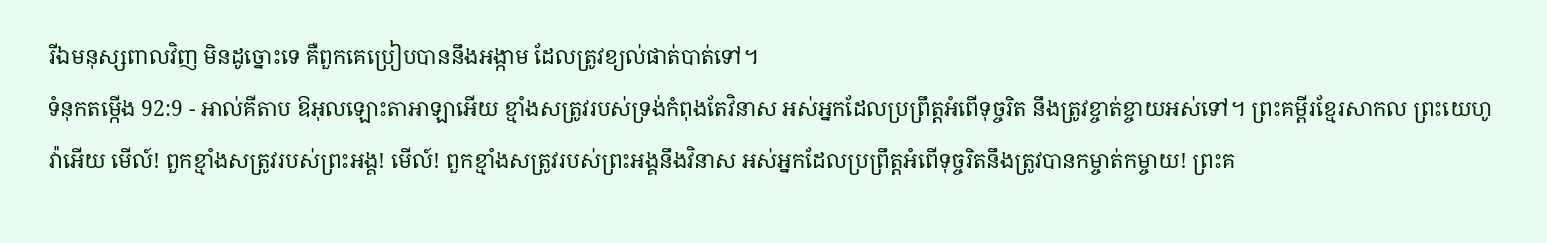រីឯមនុស្សពាលវិញ មិនដូច្នោះទេ គឺពួកគេប្រៀបបាននឹងអង្កាម ដែលត្រូវខ្យល់ផាត់បាត់ទៅ។
ទំនុកតម្កើង 92:9 - អាល់គីតាប ឱអុលឡោះតាអាឡាអើយ ខ្មាំងសត្រូវរបស់ទ្រង់កំពុងតែវិនាស អស់អ្នកដែលប្រព្រឹត្តអំពើទុច្ចរិត នឹងត្រូវខ្ចាត់ខ្ចាយអស់ទៅ។ ព្រះគម្ពីរខ្មែរសាកល ព្រះយេហូវ៉ាអើយ មើល៍! ពួកខ្មាំងសត្រូវរបស់ព្រះអង្គ! មើល៍! ពួកខ្មាំងសត្រូវរបស់ព្រះអង្គនឹងវិនាស អស់អ្នកដែលប្រព្រឹត្តអំពើទុច្ចរិតនឹងត្រូវបានកម្ចាត់កម្ចាយ! ព្រះគ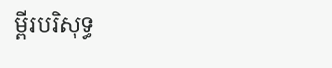ម្ពីរបរិសុទ្ធ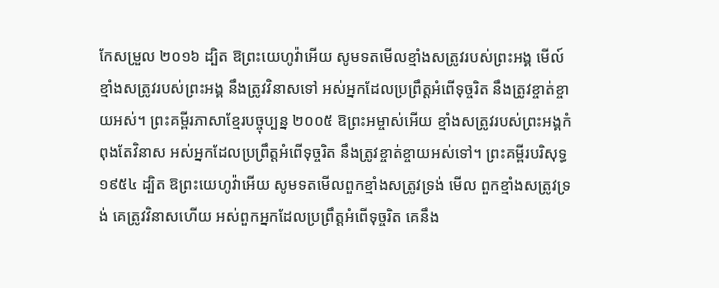កែសម្រួល ២០១៦ ដ្បិត ឱព្រះយេហូវ៉ាអើយ សូមទតមើលខ្មាំងសត្រូវរបស់ព្រះអង្គ មើល៍ ខ្មាំងសត្រូវរបស់ព្រះអង្គ នឹងត្រូវវិនាសទៅ អស់អ្នកដែលប្រព្រឹត្តអំពើទុច្ចរិត នឹងត្រូវខ្ចាត់ខ្ចាយអស់។ ព្រះគម្ពីរភាសាខ្មែរបច្ចុប្បន្ន ២០០៥ ឱព្រះអម្ចាស់អើយ ខ្មាំងសត្រូវរបស់ព្រះអង្គកំពុងតែវិនាស អស់អ្នកដែលប្រព្រឹត្តអំពើទុច្ចរិត នឹងត្រូវខ្ចាត់ខ្ចាយអស់ទៅ។ ព្រះគម្ពីរបរិសុទ្ធ ១៩៥៤ ដ្បិត ឱព្រះយេហូវ៉ាអើយ សូមទតមើលពួកខ្មាំងសត្រូវទ្រង់ មើល ពួកខ្មាំងសត្រូវទ្រង់ គេត្រូវវិនាសហើយ អស់ពួកអ្នកដែលប្រព្រឹត្តអំពើទុច្ចរិត គេនឹង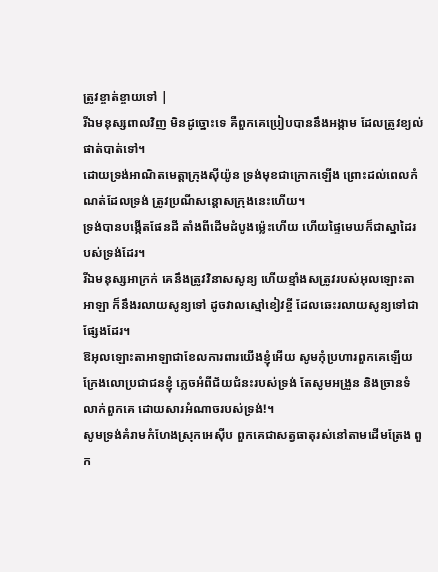ត្រូវខ្ចាត់ខ្ចាយទៅ |
រីឯមនុស្សពាលវិញ មិនដូច្នោះទេ គឺពួកគេប្រៀបបាននឹងអង្កាម ដែលត្រូវខ្យល់ផាត់បាត់ទៅ។
ដោយទ្រង់អាណិតមេត្តាក្រុងស៊ីយ៉ូន ទ្រង់មុខជាក្រោកឡើង ព្រោះដល់ពេលកំណត់ដែលទ្រង់ ត្រូវប្រណីសន្ដោសក្រុងនេះហើយ។
ទ្រង់បានបង្កើតផែនដី តាំងពីដើមដំបូងម្ល៉េះហើយ ហើយផ្ទៃមេឃក៏ជាស្នាដៃរបស់ទ្រង់ដែរ។
រីឯមនុស្សអាក្រក់ គេនឹងត្រូវវិនាសសូន្យ ហើយខ្មាំងសត្រូវរបស់អុលឡោះតាអាឡា ក៏នឹងរលាយសូន្យទៅ ដូចវាលស្មៅខៀវខ្ចី ដែលឆេះរលាយសូន្យទៅជាផ្សែងដែរ។
ឱអុលឡោះតាអាឡាជាខែលការពារយើងខ្ញុំអើយ សូមកុំប្រហារពួកគេឡើយ ក្រែងលោប្រជាជនខ្ញុំ ភ្លេចអំពីជ័យជំនះរបស់ទ្រង់ តែសូមអង្រួន និងច្រានទំលាក់ពួកគេ ដោយសារអំណាចរបស់ទ្រង់!។
សូមទ្រង់គំរាមកំហែងស្រុកអេស៊ីប ពួកគេជាសត្វធាតុរស់នៅតាមដើមត្រែង ពួក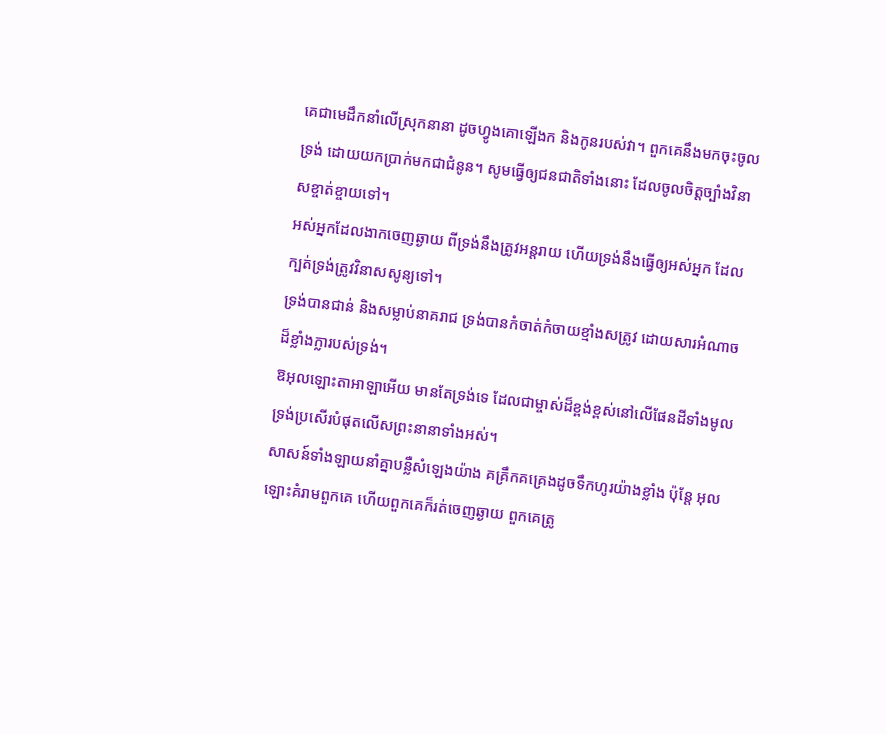គេជាមេដឹកនាំលើស្រុកនានា ដូចហ្វូងគោឡើងក និងកូនរបស់វា។ ពួកគេនឹងមកចុះចូលទ្រង់ ដោយយកប្រាក់មកជាជំនូន។ សូមធ្វើឲ្យជនជាតិទាំងនោះ ដែលចូលចិត្តច្បាំងវិនាសខ្ចាត់ខ្ចាយទៅ។
អស់អ្នកដែលងាកចេញឆ្ងាយ ពីទ្រង់នឹងត្រូវអន្តរាយ ហើយទ្រង់នឹងធ្វើឲ្យអស់អ្នក ដែលក្បត់ទ្រង់ត្រូវវិនាសសូន្យទៅ។
ទ្រង់បានជាន់ និងសម្លាប់នាគរាជ ទ្រង់បានកំចាត់កំចាយខ្មាំងសត្រូវ ដោយសារអំណាចដ៏ខ្លាំងក្លារបស់ទ្រង់។
ឱអុលឡោះតាអាឡាអើយ មានតែទ្រង់ទេ ដែលជាម្ចាស់ដ៏ខ្ពង់ខ្ពស់នៅលើផែនដីទាំងមូល ទ្រង់ប្រសើរបំផុតលើសព្រះនានាទាំងអស់។
សាសន៍ទាំងឡាយនាំគ្នាបន្លឺសំឡេងយ៉ាង គគ្រឹកគគ្រេងដូចទឹកហូរយ៉ាងខ្លាំង ប៉ុន្តែ អុលឡោះគំរាមពួកគេ ហើយពួកគេក៏រត់ចេញឆ្ងាយ ពួកគេត្រូ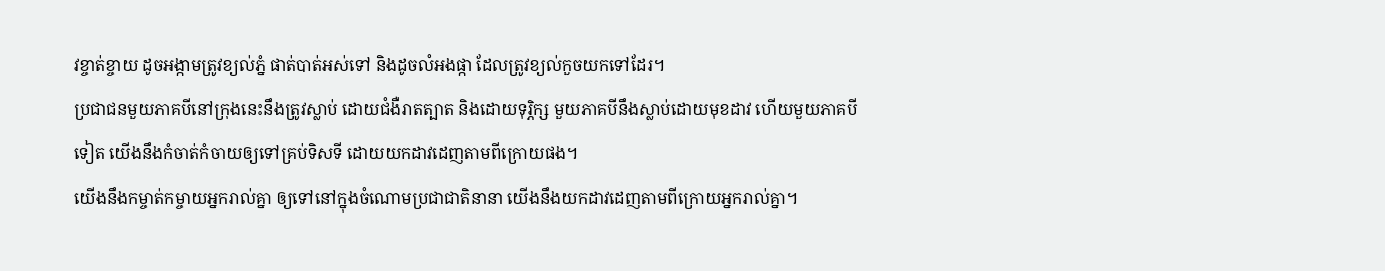វខ្ចាត់ខ្ចាយ ដូចអង្កាមត្រូវខ្យល់ភ្នំ ផាត់បាត់អស់ទៅ និងដូចលំអងផ្កា ដែលត្រូវខ្យល់កួចយកទៅដែរ។
ប្រជាជនមួយភាគបីនៅក្រុងនេះនឹងត្រូវស្លាប់ ដោយជំងឺរាតត្បាត និងដោយទុរ្ភិក្ស មួយភាគបីនឹងស្លាប់ដោយមុខដាវ ហើយមួយភាគបីទៀត យើងនឹងកំចាត់កំចាយឲ្យទៅគ្រប់ទិសទី ដោយយកដាវដេញតាមពីក្រោយផង។
យើងនឹងកម្ចាត់កម្ចាយអ្នករាល់គ្នា ឲ្យទៅនៅក្នុងចំណោមប្រជាជាតិនានា យើងនឹងយកដាវដេញតាមពីក្រោយអ្នករាល់គ្នា។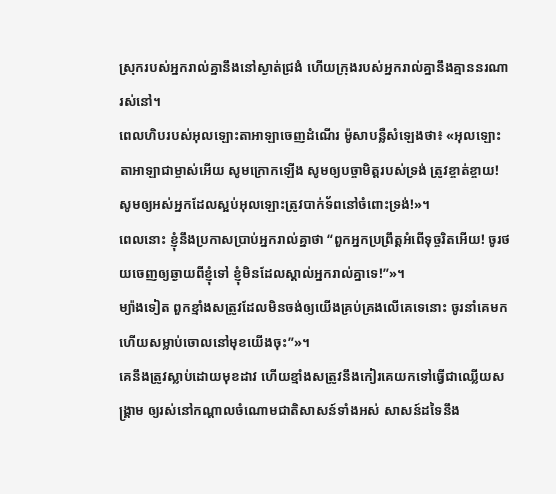ស្រុករបស់អ្នករាល់គ្នានឹងនៅស្ងាត់ជ្រងំ ហើយក្រុងរបស់អ្នករាល់គ្នានឹងគ្មាននរណារស់នៅ។
ពេលហិបរបស់អុលឡោះតាអាឡាចេញដំណើរ ម៉ូសាបន្លឺសំឡេងថា៖ «អុលឡោះតាអាឡាជាម្ចាស់អើយ សូមក្រោកឡើង សូមឲ្យបច្ចាមិត្តរបស់ទ្រង់ ត្រូវខ្ចាត់ខ្ចាយ! សូមឲ្យអស់អ្នកដែលស្អប់អុលឡោះត្រូវបាក់ទ័ពនៅចំពោះទ្រង់!»។
ពេលនោះ ខ្ញុំនឹងប្រកាសប្រាប់អ្នករាល់គ្នាថា “ពួកអ្នកប្រព្រឹត្ដអំពើទុច្ចរិតអើយ! ចូរថយចេញឲ្យឆ្ងាយពីខ្ញុំទៅ ខ្ញុំមិនដែលស្គាល់អ្នករាល់គ្នាទេ!”»។
ម្យ៉ាងទៀត ពួកខ្មាំងសត្រូវដែលមិនចង់ឲ្យយើងគ្រប់គ្រងលើគេទេនោះ ចូរនាំគេមក ហើយសម្លាប់ចោលនៅមុខយើងចុះ”»។
គេនឹងត្រូវស្លាប់ដោយមុខដាវ ហើយខ្មាំងសត្រូវនឹងកៀរគេយកទៅធ្វើជាឈ្លើយសង្គ្រាម ឲ្យរស់នៅកណ្ដាលចំណោមជាតិសាសន៍ទាំងអស់ សាសន៍ដទៃនឹង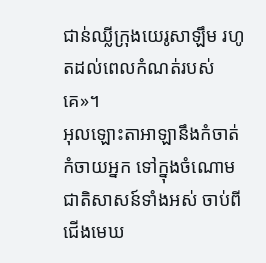ជាន់ឈ្លីក្រុងយេរូសាឡឹម រហូតដល់ពេលកំណត់របស់គេ»។
អុលឡោះតាអាឡានឹងកំចាត់កំចាយអ្នក ទៅក្នុងចំណោមជាតិសាសន៍ទាំងអស់ ចាប់ពីជើងមេឃ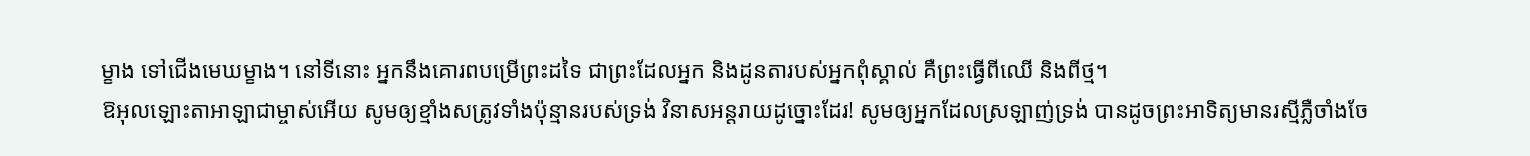ម្ខាង ទៅជើងមេឃម្ខាង។ នៅទីនោះ អ្នកនឹងគោរពបម្រើព្រះដទៃ ជាព្រះដែលអ្នក និងដូនតារបស់អ្នកពុំស្គាល់ គឺព្រះធ្វើពីឈើ និងពីថ្ម។
ឱអុលឡោះតាអាឡាជាម្ចាស់អើយ សូមឲ្យខ្មាំងសត្រូវទាំងប៉ុន្មានរបស់ទ្រង់ វិនាសអន្តរាយដូច្នោះដែរ! សូមឲ្យអ្នកដែលស្រឡាញ់ទ្រង់ បានដូចព្រះអាទិត្យមានរស្មីភ្លឺចាំងចែ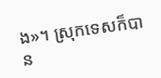ង»។ ស្រុកទេសក៏បាន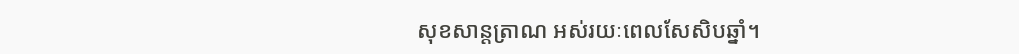សុខសាន្តត្រាណ អស់រយៈពេលសែសិបឆ្នាំ។